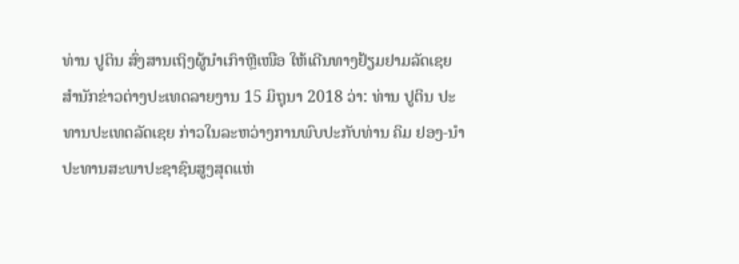ທ່ານ ປູຕິນ ສົ່ງສານເຖິງຜູ້ນຳເກົາຫຼີເໜືອ ໃຫ້ເດີນທາງຢ້ຽມຢາມລັດເຊຍ
ສຳນັກຂ່າວຕ່າງປະເທດລາຍງານ 15 ມິຖຸນາ 2018 ວ່າ: ທ່ານ ປູຕິນ ປະທານປະເທດລັດເຊຍ ກ່າວໃນລະຫວ່າງການພົບປະກັບທ່ານ ຄິມ ຢອງ-ນຳ ປະທານສະພາປະຊາຊົນສູງສຸດແຫ່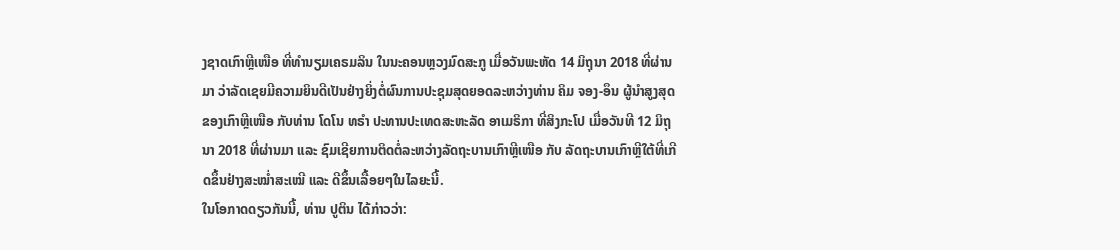ງຊາດເກົາຫຼີເໜືອ ທີ່ທຳນຽມເຄຣມລິນ ໃນນະຄອນຫຼວງມົດສະກູ ເມື່ອວັນພະຫັດ 14 ມິຖຸນາ 2018 ທີ່ຜ່ານມາ ວ່າລັດເຊຍມີຄວາມຍິນດີເປັນຢ່າງຍິ່ງຕໍ່ຜົນການປະຊຸມສຸດຍອດລະຫວ່າງທ່ານ ຄິມ ຈອງ-ອຶນ ຜູ້ນຳສູງສຸດຂອງເກົາຫຼີເໜືອ ກັບທ່ານ ໂດໂນ ທຣຳ ປະທານປະເທດສະຫະລັດ ອາເມຣິກາ ທີ່ສິງກະໂປ ເມື່ອວັນທີ 12 ມິຖຸນາ 2018 ທີ່ຜ່ານມາ ແລະ ຊົມເຊີຍການຕິດຕໍ່ລະຫວ່າງລັດຖະບານເກົາຫຼີເໜືອ ກັບ ລັດຖະບານເກົາຫຼີໃຕ້ທີ່ເກີດຂຶ້ນຢ່າງສະໝ່ຳສະເໝີ ແລະ ດີຂຶ້ນເລື້ອຍໆໃນໄລຍະນີ້.
ໃນໂອກາດດຽວກັນນີ້, ທ່ານ ປູຕິນ ໄດ້ກ່າວວ່າ: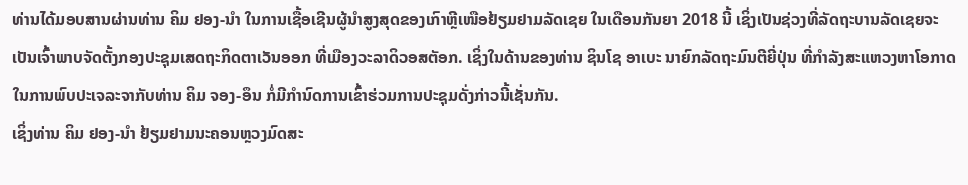ທ່ານໄດ້ມອບສານຜ່ານທ່ານ ຄິມ ຢອງ-ນຳ ໃນການເຊື້ອເຊີນຜູ້ນຳສູງສຸດຂອງເກົາຫຼີເໜືອຢ້ຽມຢາມລັດເຊຍ ໃນເດືອນກັນຍາ 2018 ນີ້ ເຊິ່ງເປັນຊ່ວງທີ່ລັດຖະບານລັດເຊຍຈະເປັນເຈົ້າພາບຈັດຕັ້ງກອງປະຊຸມເສດຖະກິດຕາເວັນອອກ ທີ່ເມືອງວະລາດິວອສຕັອກ. ເຊິ່ງໃນດ້ານຂອງທ່ານ ຊິນໂຊ ອາເບະ ນາຍົກລັດຖະມົນຕີຍີ່ປຸ່ນ ທີ່ກຳລັງສະແຫວງຫາໂອກາດໃນການພົບປະເຈລະຈາກັບທ່ານ ຄິມ ຈອງ-ອຶນ ກໍ່ມີກຳນົດການເຂົ້າຮ່ວມການປະຊຸມດັ່ງກ່າວນີ້ເຊັ່ນກັນ.
ເຊິ່ງທ່ານ ຄິມ ຢອງ-ນຳ ຢ້ຽມຢາມນະຄອນຫຼວງມົດສະ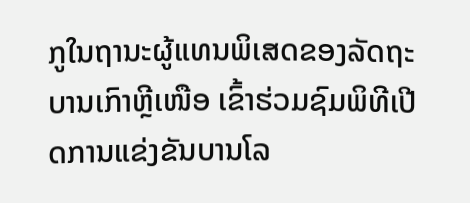ກູໃນຖານະຜູ້ແທນພິເສດຂອງລັດຖະບານເກົາຫຼີເໜືອ ເຂົ້າຮ່ວມຊົມພິທີເປີດການແຂ່ງຂັນບານໂລ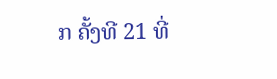ກ ຄັ້ງທີ 21 ທີ່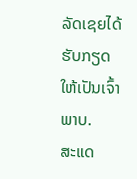ລັດເຊຍໄດ້ຮັບກຽດໃຫ້ເປັນເຈົ້າພາບ.
ສະແດ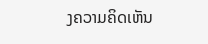ງຄວາມຄິດເຫັນ